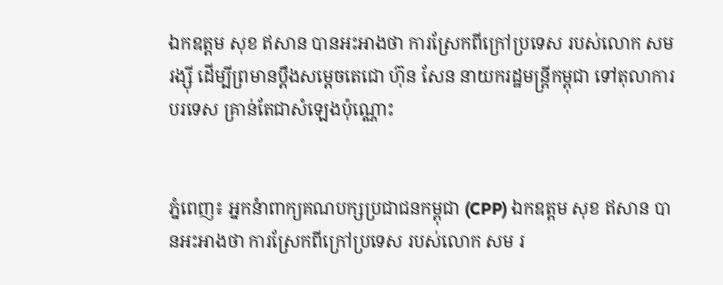ឯកឧត្តម សុខ ឥសាន បានអះអាងថា ការស្រែកពីក្រៅប្រទេស របស់លោក សម រង្ស៊ី ដើម្បីព្រមានប្តឹងសម្តេចតេជោ ហ៊ុន សែន នាយករដ្ឋមន្ត្រីកម្ពុជា ទៅតុលាការបរទេស គ្រាន់តែជាសំឡេងប៉ុណ្ណោះ


ភ្នំពេញ៖ អ្នកនំាពាក្យគណបក្សប្រជាជនកម្ពុជា (CPP) ឯកឧត្តម សុខ ឥសាន បានអះអាងថា ការស្រែកពីក្រៅប្រទេស របស់លោក សម រ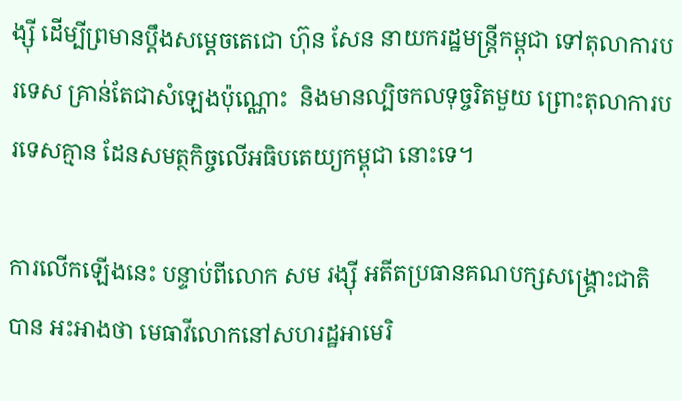ង្ស៊ី ដើម្បីព្រមានប្តឹងសម្តេចតេជោ ហ៊ុន សែន នាយករដ្ឋមន្ត្រីកម្ពុជា ទៅតុលាការបរទេស គ្រាន់តែជាសំឡេងប៉ុណ្ណោះ  និងមានល្បិចកលទុច្ចរិតមួយ ព្រោះតុលាការបរទេសគ្មាន ដែនសមត្ថកិច្ចលើអធិបតេយ្យកម្ពុជា នោះទេ។

ការលើកឡើងនេះ បន្ទាប់ពីលោក សម រង្ស៊ី អតីតប្រធានគណបក្សសង្រ្គោះជាតិ បាន អះអាងថា មេធាវីលោកនៅសហរដ្ឋអាមេរិ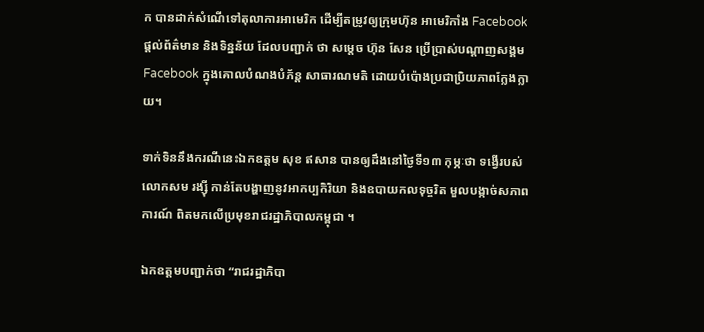ក បានដាក់សំណើទៅតុលាការអាមេរិក ដើម្បីតម្រូវឲ្យក្រុមហ៊ុន អាមេរិកាំង Facebook ផ្តល់ព័ត៌មាន និងទិន្នន័យ ដែលបញ្ជាក់ ថា សម្តេច ហ៊ុន សែន ប្រើប្រាស់បណ្តាញសង្គម Facebook ក្នុងគោលបំណងបំភ័ន្ត សាធារណមតិ ដោយបំប៉ោងប្រជាប្រិយភាពក្លែងក្លាយ។

ទាក់ទិននឹងករណីនេះឯកឧត្តម សុខ ឥសាន បានឲ្យដឹងនៅថ្ងៃទី១៣ កុម្ភៈថា ទង្វើរបស់លោកសម រង្ស៊ី កាន់តែបង្ហាញនូវអាកប្បកិរិយា និងឧបាយកលទុច្ចរិត មួលបង្កាច់សភាពការណ៍ ពិតមកលើប្រមុខរាជរដ្ឋាភិបាលកម្ពុជា ។

ឯកឧត្តមបញ្ជាក់ថា “រាជរដ្ឋាភិបា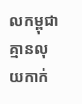លកម្ពុជាគ្មានលុយកាក់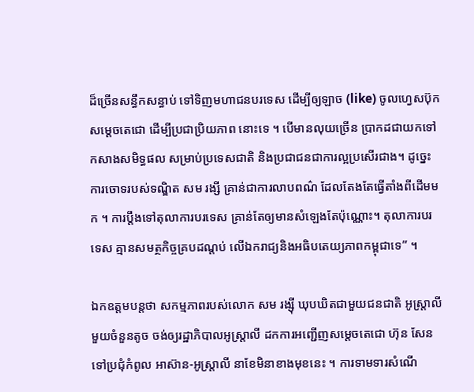ដ៏ច្រើនសន្ធឹកសន្ធាប់ ទៅទិញមហាជនបរទេស ដើម្បីឲ្យឡាច (like) ចូលហ្វេសប៊ុកសម្តេចតេជោ ដើម្បីប្រជាប្រិយភាព នោះទេ ។ បើមានលុយច្រើន ប្រាកដជាយកទៅកសាងសមិទ្ធផល សម្រាប់ប្រទេសជាតិ និងប្រជាជនជាការល្អប្រសើរជាង។ ដូច្នេះការចោទរបស់ទណ្ឌិត សម រង្សី គ្រាន់ជាការលាបពណ៌ ដែលតែងតែធ្វើតាំងពីដើមមក ។ ការប្តឹងទៅតុលាការបរទេស គ្រាន់តែឲ្យមានសំឡេងតែប៉ុណ្ណោះ។ តុលាការបរទេស គ្មានសមត្ថកិច្ចគ្របដណ្តប់ លើឯករាជ្យនិងអធិបតេយ្យភាពកម្ពុជាទេ” ។

ឯកឧត្តមបន្តថា សកម្មភាពរបស់លោក សម រង្ស៊ី ឃុបឃិតជាមួយជនជាតិ អូស្ត្រាលីមួយចំនួនតូច ចង់ឲ្យរដ្ឋាភិបាលអូស្ត្រាលី ដកការអញ្ជើញសម្តេចតេជោ ហ៊ុន សែន ទៅប្រជុំកំពូល អាស៊ាន-អូស្ត្រាលី នាខែមិនាខាងមុខនេះ ។ ការទាមទារសំណើ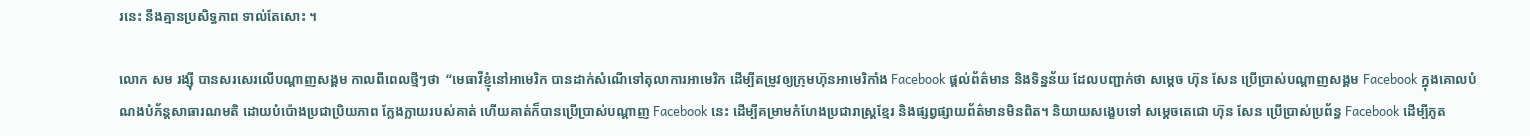រនេះ នឹងគ្មានប្រសិទ្ធភាព ទាល់តែសោះ ។

លោក សម រង្ស៊ី បានសរសេរលើបណ្តាញសង្គម កាលពីពេលថ្មីៗថា  “មេធាវីខ្ញុំនៅអាមេរិក បានដាក់សំណើទៅតុលាការអាមេរិក ដើម្បីតម្រូវឲ្យក្រុមហ៊ុនអាមេរិកាំង Facebook ផ្តល់ព័ត៌មាន និងទិន្នន័យ ដែលបញ្ជាក់ថា សម្តេច ហ៊ុន សែន ប្រើប្រាស់បណ្តាញសង្គម Facebook ក្នុងគោលបំណងបំភ័ន្តសាធារណមតិ ដោយបំប៉ោងប្រជាប្រិយភាព ក្លែងក្លាយរបស់គាត់ ហើយគាត់ក៏បានប្រើប្រាស់បណ្តាញ Facebook នេះ ដើម្បីគម្រាមកំហែងប្រជារាស្ត្រខ្មែរ និងផ្សព្វផ្សាយព័ត៌មានមិនពិត។ និយាយសង្ខេបទៅ សម្តេចតេជោ ហ៊ុន សែន ប្រើប្រាស់ប្រព័ន្ធ Facebook ដើម្បីភូត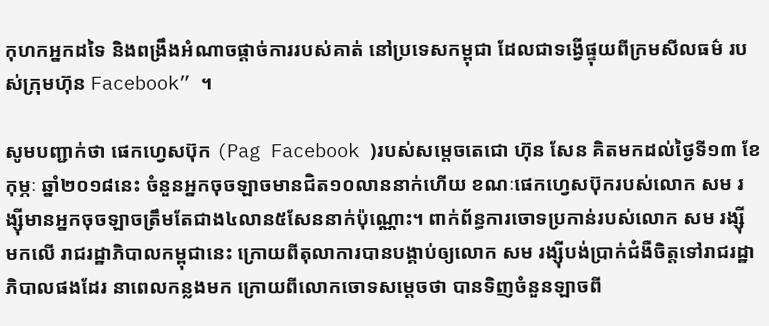កុហកអ្នកដទៃ និងពង្រឹងអំណាចផ្តាច់ការរបស់គាត់ នៅប្រទេសកម្ពុជា ដែលជាទង្វើផ្ទុយពីក្រមសីលធម៌ របស់ក្រុមហ៊ុន Facebook” ។

សូមបញ្ជាក់ថា ផេកហ្វេសប៊ុក (Pag Facebook )របស់សម្តេចតេជោ ហ៊ុន សែន គិតមកដល់ថ្ងៃទី១៣ ខែកុម្ភៈ ឆ្នាំ២០១៨នេះ ចំនួនអ្នកចុចឡាចមានជិត១០លាននាក់ហើយ ខណៈផេកហ្វេសប៊ុករបស់លោក សម រង្ស៊ីមានអ្នកចុចឡាចត្រឹមតែជាង៤លាន៥សែននាក់ប៉ុណ្ណោះ។ ពាក់ព័ន្ធការចោទប្រកាន់របស់លោក សម រង្ស៊ី មកលើ រាជរដ្ឋាភិបាលកម្ពុជានេះ ក្រោយពីតុលាការបានបង្គាប់ឲ្យលោក សម រង្ស៊ីបង់ប្រាក់ជំងឺចិត្តទៅរាជរដ្ឋាភិបាលផងដែរ នាពេលកន្លងមក ក្រោយពីលោកចោទសម្តេចថា បានទិញចំនួនឡាចពី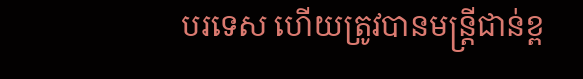បរទេស ហើយត្រូវបានមន្រ្តីជាន់ខ្ព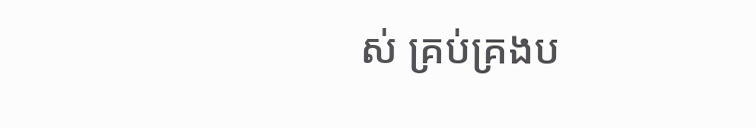ស់ គ្រប់គ្រងប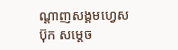ណ្តាញសង្គមហ្វេសប៊ុក សម្តេច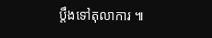ប្តឹងទៅតុលាការ ៕